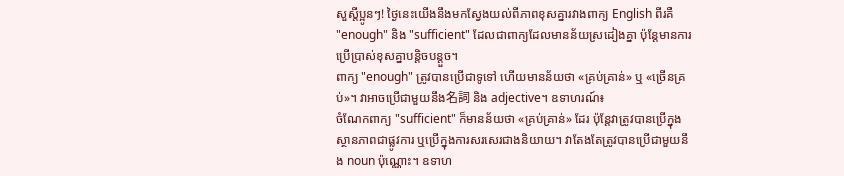សួស្តីប្អូនៗ! ថ្ងៃនេះយើងនឹងមកស្វែងយល់ពីភាពខុសគ្នារវាងពាក្យ English ពីរគឺ "enough" និង "sufficient" ដែលជាពាក្យដែលមានន័យស្រដៀងគ្នា ប៉ុន្តែមានការប្រើប្រាស់ខុសគ្នាបន្តិចបន្តួច។
ពាក្យ "enough" ត្រូវបានប្រើជាទូទៅ ហើយមានន័យថា «គ្រប់គ្រាន់» ឬ «ច្រើនគ្រប់»។ វាអាចប្រើជាមួយនឹង名詞 និង adjective។ ឧទាហរណ៍៖
ចំណែកពាក្យ "sufficient" ក៏មានន័យថា «គ្រប់គ្រាន់» ដែរ ប៉ុន្តែវាត្រូវបានប្រើក្នុងស្ថានភាពជាផ្លូវការ ឬប្រើក្នុងការសរសេរជាងនិយាយ។ វាតែងតែត្រូវបានប្រើជាមួយនឹង noun ប៉ុណ្ណោះ។ ឧទាហ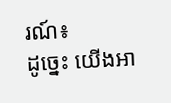រណ៍៖
ដូច្នេះ យើងអា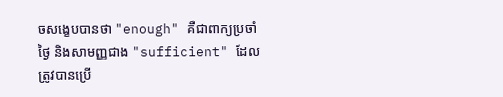ចសង្ខេបបានថា "enough" គឺជាពាក្យប្រចាំថ្ងៃ និងសាមញ្ញជាង "sufficient" ដែលត្រូវបានប្រើ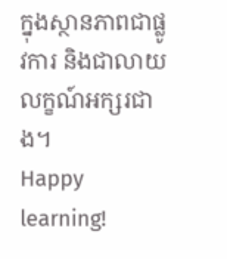ក្នុងស្ថានភាពជាផ្លូវការ និងជាលាយលក្ខណ៍អក្សរជាង។
Happy learning!